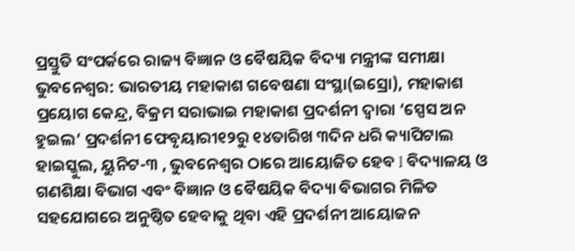ପ୍ରସ୍ତୁତି ସଂପର୍କରେ ରାଜ୍ୟ ବିଜ୍ଞାନ ଓ ବୈଷୟିକ ବିଦ୍ୟା ମନ୍ତ୍ରୀଙ୍କ ସମୀକ୍ଷା
ଭୁବନେଶ୍ୱର: ଭାରତୀୟ ମହାକାଶ ଗବେଷଣା ସଂସ୍ଥା(ଇସ୍ରୋ), ମହାକାଶ ପ୍ରୟୋଗ କେନ୍ଦ୍ର, ବିକ୍ରମ ସରାଭାଇ ମହାକାଶ ପ୍ରଦର୍ଶନୀ ଦ୍ୱାରା ‘ସ୍ପେସ ଅନ ହୁଇଲ’ ପ୍ରଦର୍ଶନୀ ଫେବୃୟାରୀ୧୨ରୁ ୧୪ତାରିଖ ୩ଦିନ ଧରି କ୍ୟାପିଟାଲ ହାଇସ୍କୁଲ, ୟୁନିଟ-୩ , ଭୁବନେଶ୍ୱର ଠାରେ ଆୟୋଜିତ ହେବ l ବିଦ୍ୟାଳୟ ଓ ଗଣଶିକ୍ଷା ବିଭାଗ ଏବଂ ବିଜ୍ଞାନ ଓ ବୈଷୟିକ ବିଦ୍ୟା ବିଭାଗର ମିଳିତ ସହଯୋଗରେ ଅନୁଷ୍ଠିତ ହେବାକୁ ଥିବା ଏହି ପ୍ରଦର୍ଶନୀ ଆୟୋଜନ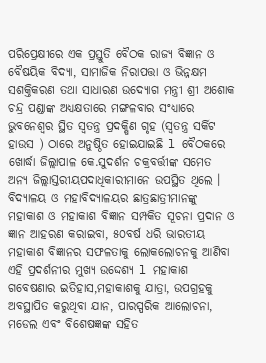ପରିପ୍ରେକ୍ଷୀରେ ଏକ ପ୍ରସ୍ତୁତି ବୈଠକ ରାଜ୍ୟ ବିଜ୍ଞାନ ଓ ବୈଷୟିକ ବିଦ୍ୟା, ସାମାଜିକ ନିରାପତ୍ତା ଓ ଭିନ୍ନକ୍ଷମ ସଶକ୍ତିକରଣ ତଥା ସାଧାରଣ ଉଦ୍ୟୋଗ ମନ୍ତ୍ରୀ ଶ୍ରୀ ଅଶୋକ ଚନ୍ଦ୍ର ପଣ୍ଡାଙ୍କ ଅଧ୍ୟକ୍ଷତାରେ ମଙ୍ଗଳବାର ସଂଧ୍ୟାରେ ଭୁବନେଶ୍ୱର ସ୍ଥିତ ସ୍ୱତନ୍ତ୍ର ପ୍ରଦକ୍ଷିଣ ଗୃହ (ସ୍ୱତନ୍ତ୍ର ସର୍କିଟ ହାଉସ ) ଠାରେ ଅନୁଷ୍ଠିତ ହୋଇଯାଇଛି l ବୈଠକରେ ଖୋର୍ଦ୍ଧା ଜିଲ୍ଲାପାଳ କେ.ସୁଦର୍ଶନ ଚକ୍ରବର୍ତ୍ତୀଙ୍କ ସମେତ ଅନ୍ୟ ଜିଲ୍ଲାସ୍ତରୀୟପଦାଧିକାରୀମାନେ ଉପସ୍ଥିତ ଥିଲେ ।
ବିଦ୍ୟାଳୟ ଓ ମହାବିଦ୍ୟାଳୟର ଛାତ୍ରଛାତ୍ରୀମାନଙ୍କୁ ମହାକାଶ ଓ ମହାକାଶ ବିଜ୍ଞାନ ସମ୍ପକିତ ସୂଚନା ପ୍ରଦାନ ଓ ଜ୍ଞାନ ଆହରଣ କରାଇବା, ୫୦ବର୍ଷ ଧରି ଭାରତୀୟ ମହାକାଶ ବିଜ୍ଞାନର ସଫଳତାକୁ ଲୋକଲୋଚନକୁ ଆଣିବା ଏହି ପ୍ରଦର୍ଶନୀର ମୁଖ୍ୟ ଉଦ୍ଦେଶ୍ୟ l ମହାକାଶ ଗବେଷଣାର ଇତିହାସ,ମହାକାଶକୁ ଯାତ୍ରା, ଉପଗ୍ରହକୁ ଅବସ୍ଥାପିତ କରୁଥିବା ଯାନ, ପାରସ୍ପରିକ ଆଲୋଚନା, ମଡେଲ ଏବଂ ବିଶେଷଜ୍ଞଙ୍କ ସହିତ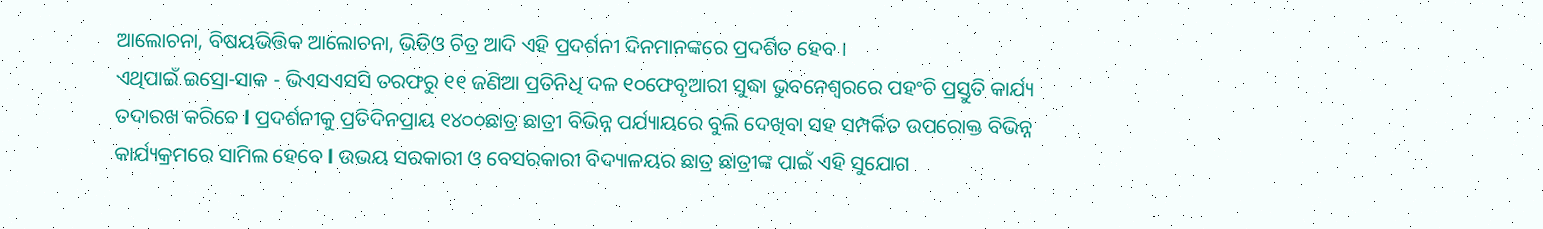ଆଲୋଚନା, ବିଷୟଭିତ୍ତିକ ଆଲୋଚନା, ଭିଡିଓ ଚିତ୍ର ଆଦି ଏହି ପ୍ରଦର୍ଶନୀ ଦିନମାନଙ୍କରେ ପ୍ରଦର୍ଶିତ ହେବ ।
ଏଥିପାଇଁ ଇସ୍ରୋ-ସାକ - ଭିଏସଏସସି ତରଫରୁ ୧୧ ଜଣିଆ ପ୍ରତିନିଧି ଦଳ ୧୦ଫେବୃଆରୀ ସୁଦ୍ଧା ଭୁବନେଶ୍ୱରରେ ପହଂଚି ପ୍ରସ୍ତୁତି କାର୍ଯ୍ୟ ତଦାରଖ କରିବେ l ପ୍ରଦର୍ଶନୀକୁ ପ୍ରତିଦିନପ୍ରାୟ ୧୪୦୦ଛାତ୍ର ଛାତ୍ରୀ ବିଭିନ୍ନ ପର୍ଯ୍ୟାୟରେ ବୁଲି ଦେଖିବା ସହ ସମ୍ପର୍କିତ ଉପରୋକ୍ତ ବିଭିନ୍ନ କାର୍ଯ୍ୟକ୍ରମରେ ସାମିଲ ହେବେ l ଉଭୟ ସରକାରୀ ଓ ବେସରକାରୀ ବିଦ୍ୟାଳୟର ଛାତ୍ର ଛାତ୍ରୀଙ୍କ ପାଇଁ ଏହି ସୁଯୋଗ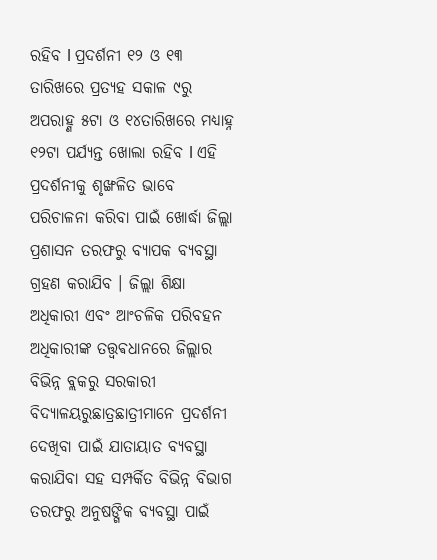ରହିବ l ପ୍ରଦର୍ଶନୀ ୧୨ ଓ ୧୩ ତାରିଖରେ ପ୍ରତ୍ୟହ ସକାଳ ୯ରୁ ଅପରାହ୍ଣ ୫ଟା ଓ ୧୪ତାରିଖରେ ମଧ୍ୟାହ୍ନ ୧୨ଟା ପର୍ଯ୍ୟନ୍ତ ଖୋଲା ରହିବ l ଏହି ପ୍ରଦର୍ଶନୀକୁ ଶୃଙ୍ଖଳିତ ଭାବେ ପରିଚାଳନା କରିବା ପାଇଁ ଖୋର୍ଦ୍ଧା ଜିଲ୍ଲା ପ୍ରଶାସନ ତରଫରୁ ବ୍ୟାପକ ବ୍ୟବସ୍ଥା ଗ୍ରହଣ କରାଯିବ । ଜିଲ୍ଲା ଶିକ୍ଷା ଅଧିକାରୀ ଏବଂ ଆଂଚଳିକ ପରିବହନ ଅଧିକାରୀଙ୍କ ତତ୍ତ୍ୱଵଧାନରେ ଜିଲ୍ଲାର ବିଭିନ୍ନ ବ୍ଲକରୁ ସରକାରୀ ବିଦ୍ୟାଳୟରୁଛାତ୍ରଛାତ୍ରୀମାନେ ପ୍ରଦର୍ଶନୀ ଦେଖିବା ପାଇଁ ଯାତାୟାତ ବ୍ୟବସ୍ଥା କରାଯିବା ସହ ସମ୍ପର୍କିତ ବିଭିନ୍ନ ବିଭାଗ ତରଫରୁ ଅନୁଷଙ୍ଗିକ ବ୍ୟବସ୍ଥା ପାଇଁ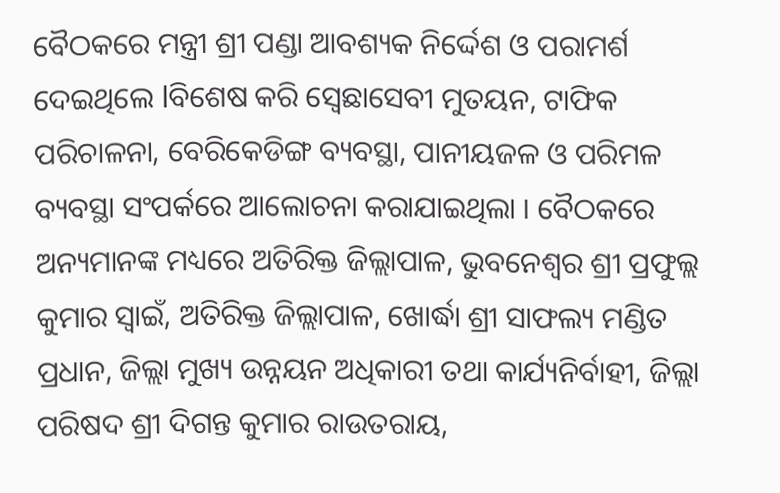ବୈଠକରେ ମନ୍ତ୍ରୀ ଶ୍ରୀ ପଣ୍ଡା ଆବଶ୍ୟକ ନିର୍ଦ୍ଦେଶ ଓ ପରାମର୍ଶ ଦେଇଥିଲେ lବିଶେଷ କରି ସ୍ୱେଛାସେବୀ ମୁତୟନ, ଟାଫିକ ପରିଚାଳନା, ବେରିକେଡିଙ୍ଗ ବ୍ୟବସ୍ଥା, ପାନୀୟଜଳ ଓ ପରିମଳ ବ୍ୟବସ୍ଥା ସଂପର୍କରେ ଆଲୋଚନା କରାଯାଇଥିଲା । ବୈଠକରେ ଅନ୍ୟମାନଙ୍କ ମଧ୍ୟରେ ଅତିରିକ୍ତ ଜିଲ୍ଲାପାଳ, ଭୁବନେଶ୍ୱର ଶ୍ରୀ ପ୍ରଫୁଲ୍ଲ କୁମାର ସ୍ୱାଇଁ, ଅତିରିକ୍ତ ଜିଲ୍ଲାପାଳ, ଖୋର୍ଦ୍ଧା ଶ୍ରୀ ସାଫଲ୍ୟ ମଣ୍ଡିତ ପ୍ରଧାନ, ଜିଲ୍ଲା ମୁଖ୍ୟ ଉନ୍ନୟନ ଅଧିକାରୀ ତଥା କାର୍ଯ୍ୟନିର୍ବାହୀ, ଜିଲ୍ଲା ପରିଷଦ ଶ୍ରୀ ଦିଗନ୍ତ କୁମାର ରାଉତରାୟ,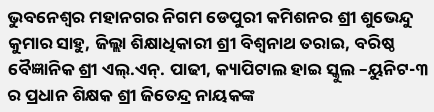ଭୁବନେଶ୍ୱର ମହାନଗର ନିଗମ ଡେପୁରୀ କମିଶନର ଶ୍ରୀ ଶୁଭେନ୍ଦୁ କୁମାର ସାହୁ, ଜିଲ୍ଲା ଶିକ୍ଷାଧିକାରୀ ଶ୍ରୀ ବିଶ୍ୱନାଥ ତରାଇ, ବରିଷ୍ଠ ବୈଜ୍ଞାନିକ ଶ୍ରୀ ଏଲ୍.ଏନ୍. ପାଢୀ, କ୍ୟାପିଟାଲ ହାଇ ସ୍କୁଲ –ୟୁନିଟ-୩ ର ପ୍ରଧାନ ଶିକ୍ଷକ ଶ୍ରୀ ଜିତେନ୍ଦ୍ର ନାୟକଙ୍କ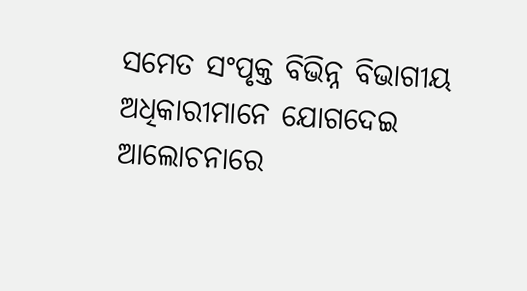ସମେତ ସଂପୃକ୍ତ ବିଭିନ୍ନ ବିଭାଗୀୟ ଅଧିକାରୀମାନେ ଯୋଗଦେଇ ଆଲୋଚନାରେ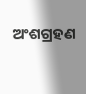ଅଂଶଗ୍ରହଣ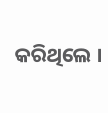କରିଥିଲେ ।